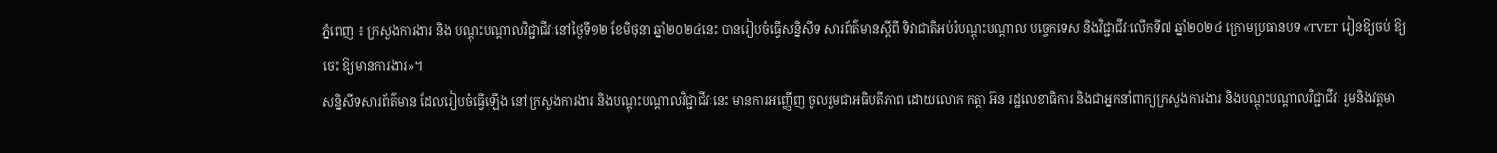ភ្នំពេញ ៖ ក្រសួងការងារ និង បណ្តុះបណ្តាលវិជ្ជាជីវៈនៅថ្ងៃទី១២ ខែមិថុនា ឆ្នាំ២០២៤នេះ បានរៀបចំធ្វើសន្និសីទ សារព័ត៌មានស្តីពី ទិវាជាតិអប់រំបណ្តុះបណ្តាល បច្ចេកទេស និងវិជ្ជាជីវៈលើកទី៧ ឆ្នាំ២០២៤ ក្រោមប្រធានបទ «TVET រៀនឱ្យចប់ ឱ្យចេះ ឱ្យមានការងារ»។
សន្និសីទសារព័ត៌មាន ដែលរៀបចំធ្វើឡើង នៅក្រសួងការងារ និងបណ្តុះបណ្តាលវិជ្ជាជីវៈនេះ មានការអញ្ញើញ ចូលរួមជាអធិបតីភាព ដោយលោក កត្តា អ៊ន រដ្ឋលេខាធិការ និងជាអ្នកនាំពាក្យក្រសួងការងារ និងបណ្តុះបណ្តាលវិជ្ជាជីវៈ រួមនិងវត្តមា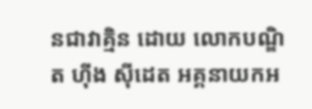នជាវាគ្មិន ដោយ លោកបណ្ឌិត ហ៊ីង ស៊ីដេត អគ្គនាយកអ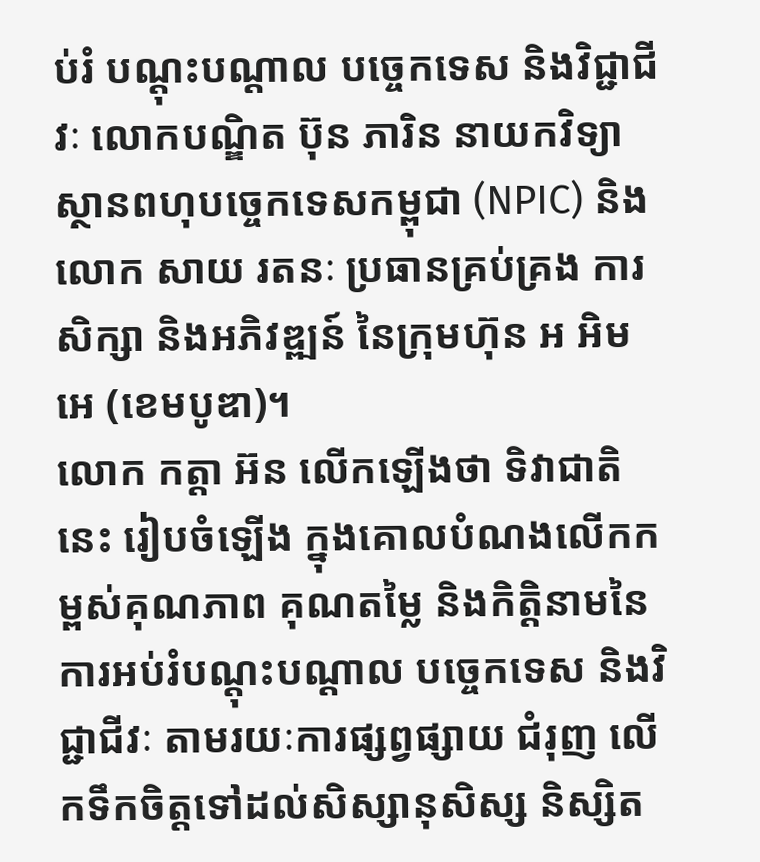ប់រំ បណ្តុះបណ្តាល បច្ចេកទេស និងវិជ្ជាជីវៈ លោកបណ្ឌិត ប៊ុន ភារិន នាយកវិទ្យាស្ថានពហុបច្ចេកទេសកម្ពុជា (NPIC) និងលោក សាយ រតនៈ ប្រធានគ្រប់គ្រង ការសិក្សា និងអភិវឌ្ឍន៍ នៃក្រុមហ៊ុន អ អិម អេ (ខេមបូឌា)។
លោក កត្តា អ៊ន លើកឡើងថា ទិវាជាតិនេះ រៀបចំឡើង ក្នុងគោលបំណងលើកកម្ពស់គុណភាព គុណតម្លៃ និងកិត្តិនាមនៃការអប់រំបណ្តុះបណ្តាល បច្ចេកទេស និងវិជ្ជាជីវៈ តាមរយៈការផ្សព្វផ្សាយ ជំរុញ លើកទឹកចិត្តទៅដល់សិស្សានុសិស្ស និស្សិត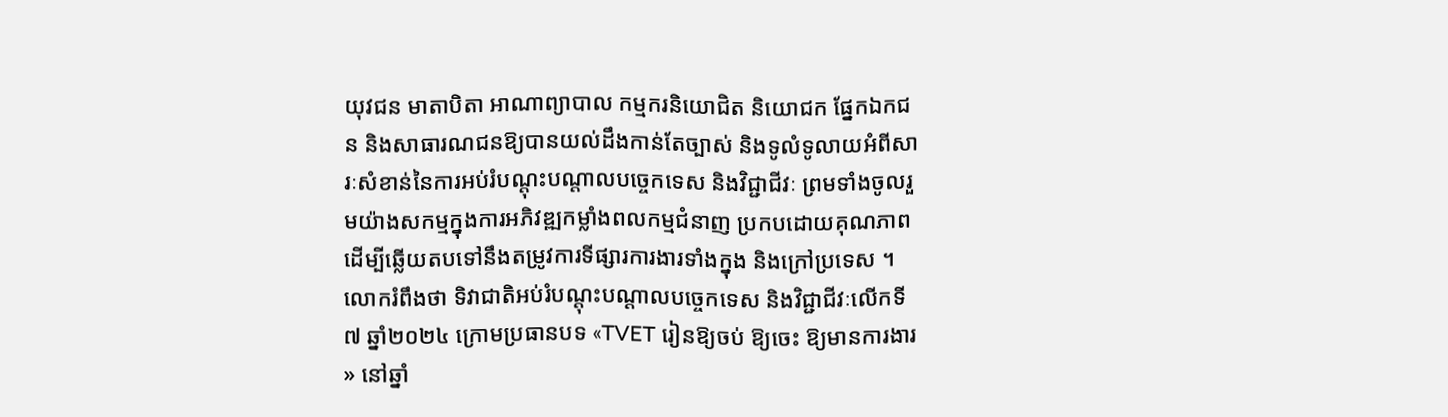យុវជន មាតាបិតា អាណាព្យាបាល កម្មករនិយោជិត និយោជក ផ្នែកឯកជន និងសាធារណជនឱ្យបានយល់ដឹងកាន់តែច្បាស់ និងទូលំទូលាយអំពីសារៈសំខាន់នៃការអប់រំបណ្តុះបណ្តាលបច្ចេកទេស និងវិជ្ជាជីវៈ ព្រមទាំងចូលរួមយ៉ាងសកម្មក្នុងការអភិវឌ្ឍកម្លាំងពលកម្មជំនាញ ប្រកបដោយគុណភាព ដើម្បីឆ្លើយតបទៅនឹងតម្រូវការទីផ្សារការងារទាំងក្នុង និងក្រៅប្រទេស ។
លោករំពឹងថា ទិវាជាតិអប់រំបណ្តុះបណ្តាលបច្ចេកទេស និងវិជ្ជាជីវៈលើកទី៧ ឆ្នាំ២០២៤ ក្រោមប្រធានបទ «TVET រៀនឱ្យចប់ ឱ្យចេះ ឱ្យមានការងារ » នៅឆ្នាំ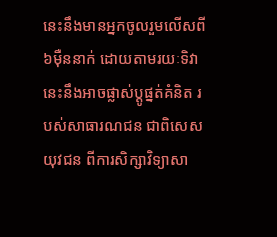នេះនឹងមានអ្នកចូលរួមលើសពី៦មុឺននាក់ ដោយតាមរយៈទិវានេះនឹងអាចផ្លាស់ប្តូផ្នត់គំនិត របស់សាធារណជន ជាពិសេសយុវជន ពីការសិក្សាវិទ្យាសា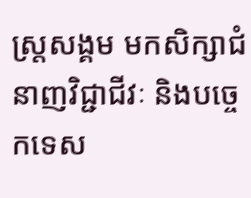ស្រ្តសង្គម មកសិក្សាជំនាញវិជ្ជាជីវៈ និងបច្ចេកទេស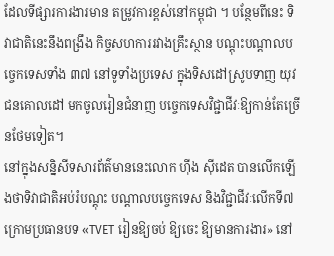ដែលទីផ្សារការងារមាន តម្រូវការខ្ពស់នៅកម្ពុជា ។ បន្ថែមពីនេះ ទិវាជាតិនេះនឹងពង្រឹង កិច្ចសហការរវាងគ្រឹះស្ថាន បណ្តុះបណ្តាលបច្ចេកទេសទាំង ៣៧ នៅទូទាំងប្រទេស ក្នុងទិសដៅស្រូបទាញ យុវជនគោលដៅ មកចូលរៀនជំនាញ បច្ចេកទេសវិជ្ជាជីវៈឱ្យកាន់តែច្រើនថែមទៀត។
នៅក្នុងសន្និសីទសារព័ត៌មាននេះលោក ហ៊ីង ស៊ីដេត បានលើកឡើងថាទិវាជាតិអប់រំបណ្តុះ បណ្តាលបច្ចេកទេស និងវិជ្ជាជីវៈលើកទី៧ ក្រោមប្រធានបទ «TVET រៀនឱ្យចប់ ឱ្យចេះ ឱ្យមានការងារ» នៅ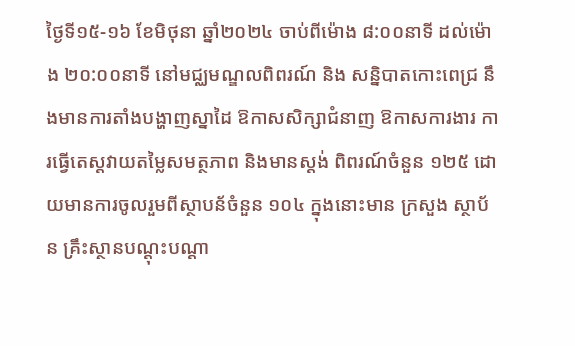ថ្ងៃទី១៥-១៦ ខែមិថុនា ឆ្នាំ២០២៤ ចាប់ពីម៉ោង ៨:០០នាទី ដល់ម៉ោង ២០:០០នាទី នៅមជ្ឈមណ្ឌលពិពរណ៍ និង សន្និបាតកោះពេជ្រ នឹងមានការតាំងបង្ហាញស្នាដៃ ឱកាសសិក្សាជំនាញ ឱកាសការងារ ការធ្វើតេស្តវាយតម្លៃសមត្ថភាព និងមានស្តង់ ពិពរណ៍ចំនួន ១២៥ ដោយមានការចូលរួមពីស្ថាបន័ចំនួន ១០៤ ក្នុងនោះមាន ក្រសួង ស្ថាប័ន គ្រឹះស្ថានបណ្ដុះបណ្ដា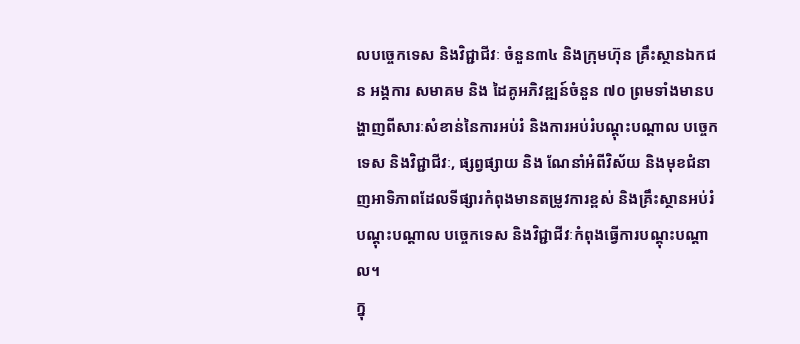លបច្ចេកទេស និងវិជ្ជាជីវៈ ចំនួន៣៤ និងក្រុមហ៊ុន គ្រឹះស្ថានឯកជន អង្គការ សមាគម និង ដៃគូអភិវឌ្ឍន៍ចំនួន ៧០ ព្រមទាំងមានបង្ហាញពីសារៈសំខាន់នៃការអប់រំ និងការអប់រំបណ្តុះបណ្តាល បច្ចេកទេស និងវិជ្ជាជីវៈ, ផ្សព្វផ្សាយ និង ណែនាំអំពីវិស័យ និងមុខជំនាញអាទិភាពដែលទីផ្សារកំពុងមានតម្រូវការខ្ពស់ និងគ្រឹះស្ថានអប់រំបណ្តុះបណ្តាល បច្ចេកទេស និងវិជ្ជាជីវៈកំពុងធ្វើការបណ្តុះបណ្តាល។
ក្នុ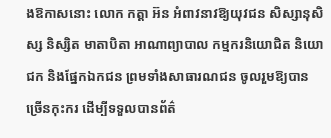ងឱកាសនោះ លោក កត្តា អ៊ន អំពាវនាវឱ្យយុវជន សិស្សានុសិស្ស និស្សិត មាតាបិតា អាណាព្យាបាល កម្មករនិយោជិត និយោជក និងផ្នែកឯកជន ព្រមទាំងសាធារណជន ចូលរួមឱ្យបានច្រើនកុះករ ដើម្បីទទួលបានព័ត៌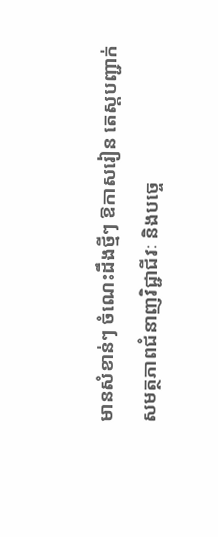មានសំខាន់ៗ ចំណេះដឹងថ្មីៗ ឱកាសរៀន តេស្ដបញ្ជាក់សមត្ថភាពជំនាញវិជ្ជាជីវៈ និងបច្ចេ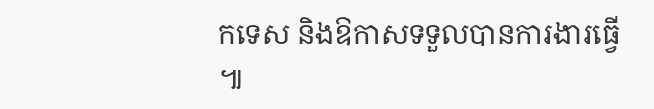កទេស និងឱកាសទទួលបានការងារធ្វើ ៕